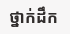ថ្នាក់ដឹក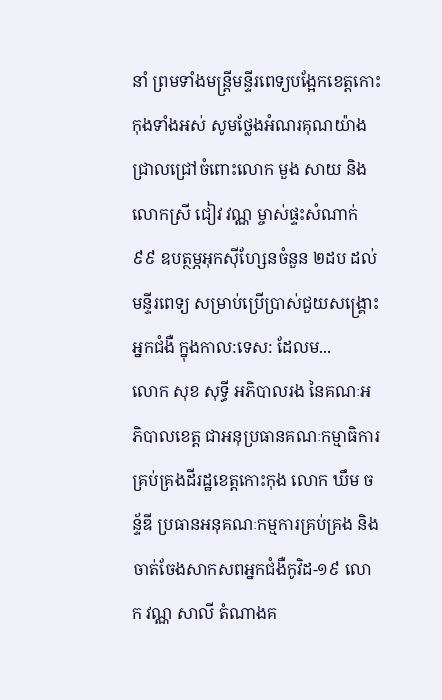នាំ ព្រមទាំងមន្ត្រីមន្ទីរពេទ្យបង្អែកខេត្តកោះកុងទាំងអស់ សូមថ្លែងអំណរគុណយ៉ាងជ្រាលជ្រៅចំពោះលោក មួង សាយ និងលោកស្រី ជៀវ វណ្ណ ម្ចាស់ផ្ទះសំណាក់៩៩ ឧបត្ថម្ភអុកស៊ីហ្សែនចំនួន ២ដប ដល់មន្ទីរពេទ្យ សម្រាប់ប្រើប្រាស់ជួយសង្គ្រោះអ្នកជំងឺ ក្នុងកាល:ទេស: ដែលម...
លោក សុខ សុទ្ធី អភិបាលរង នៃគណៈអភិបាលខេត្ត ជាអនុប្រធានគណៈកម្មាធិការគ្រប់គ្រងដីរដ្ឋខេត្តកោះកុង លោក ឃឹម ចន័្ទឌី ប្រធានអនុគណៈកម្មការគ្រប់គ្រង និងចាត់ចែងសាកសពអ្នកជំងឺកូវិដ-១៩ លោក វណ្ណ សាលី តំណាងគ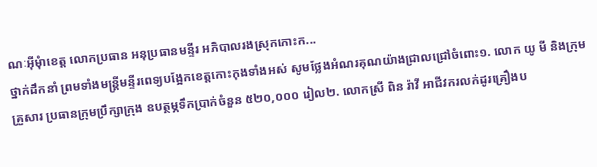ណៈអុីមុំាខេត្ត លោកប្រធាន អនុប្រធានមន្ទីរ អភិបាលរងស្រុកកោះក...
ថ្នាក់ដឹកនាំ ព្រមទាំងមន្ត្រីមន្ទីរពេទ្យបង្អែកខេត្តកោះកុងទាំងអស់ សូមថ្លែងអំណរគុណយ៉ាងជ្រាលជ្រៅចំពោះ១. លោក យូ មី និងក្រុមគ្រួសារ ប្រធានក្រុមប្រឹក្សាក្រុង ឧបត្ថម្ភទឹកប្រាក់ចំនួន ៥២០,០០០ រៀល២. លោកស្រី ពិន រ៉ាវី អាជីវករលក់ដូរគ្រឿងប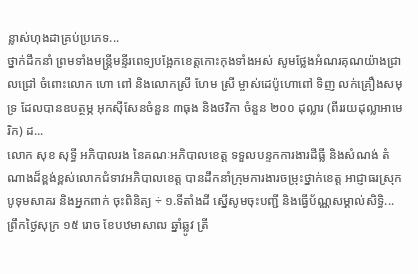ន្លាស់ហុងដាគ្រប់ប្រភេទ...
ថ្នាក់ដឹកនាំ ព្រមទាំងមន្ត្រីមន្ទីរពេទ្យបង្អែកខេត្តកោះកុងទាំងអស់ សូមថ្លែងអំណរគុណយ៉ាងជ្រាលជ្រៅ ចំពោះលោក ហោ ពៅ និងលោកស្រី ហែម ស្រី ម្ចាស់ដេប៉ូហោពៅ ទិញ លក់គ្រឿងសមុទ្រ ដែលបានឧបត្ថម្ភ អុកស៊ីសែនចំនួន ៣ធុង និងថវិកា ចំនួន ២០០ ដុល្លារ (ពីររយដុល្លាអាមេរិក) ដ...
លោក សុខ សុទ្ធី អភិបាលរង នៃគណៈអភិបាលខេត្ត ទទួលបន្ទកការងារដីធ្លី និងសំណង់ តំណាងដ៏ខ្ពង់ខ្ពស់លោកជំទាវអភិបាលខេត្ត បានដឹកនាំក្រុមការងារចម្រុះថ្នាក់ខេត្ត អាជ្ញាធរស្រុកបូទុមសាគរ និងអ្នកពាក់ ចុះពិនិត្យ ÷ ១.ទីតាំងដី ស្នើសូមចុះបញ្ជី និងធ្វើប័ណ្ណសម្គាល់សិទ្ធិ...
ព្រឹកថ្ងៃសុក្រ ១៥ រោច ខែបឋមាសាឍ ឆ្នាំឆ្លូវ ត្រី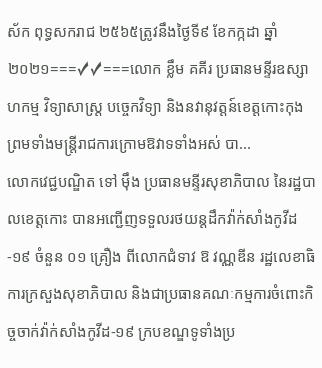ស័ក ពុទ្ធសករាជ ២៥៦៥ត្រូវនឹងថ្ងៃទី៩ ខែកក្កដា ឆ្នាំ២០២១===✓✓===លោក ខ្លឹម គគីរ ប្រធានមន្ទីរឧស្សាហកម្ម វិទ្យាសាស្រ្ត បច្ចេកវិទ្យា និងនវានុវត្តន៍ខេត្តកោះកុង ព្រមទាំងមន្រ្តីរាជការក្រោមឱវាទទាំងអស់ បា...
លោកវេជ្ជបណ្ឌិត ទៅ ម៉ឹង ប្រធានមន្ទីរសុខាភិបាល នៃរដ្ឋបាលខេត្តកោះ បានអញ្ជើញទទួលរថយន្តដឹកវ៉ាក់សាំងកូវីដ-១៩ ចំនួន ០១ គ្រឿង ពីលោកជំទាវ ឱ វណ្ណឌីន រដ្ឋលេខាធិការក្រសួងសុខាភិបាល និងជាប្រធានគណៈកម្មការចំពោះកិច្ចចាក់វ៉ាក់សាំងកូវីដ-១៩ ក្របខណ្ឌទូទាំងប្រ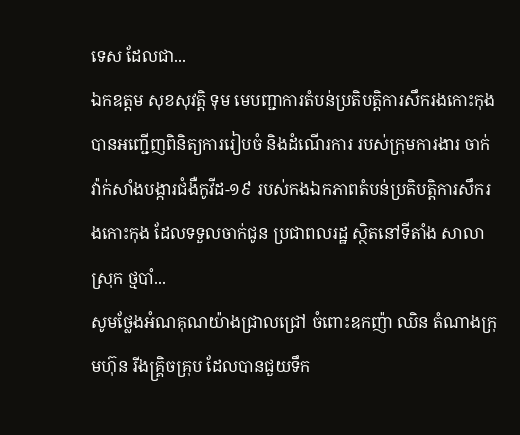ទេស ដែលជា...
ឯកឧត្តម សុខសុវត្តិ ទុម មេបញ្ជាការតំបន់ប្រតិបត្តិការសឹករងកោះកុង បានអញ្ជើញពិនិត្យការរៀបចំ និងដំណើរការ របស់ក្រុមការងារ ចាក់ វ៉ាក់សាំងបង្ការជំងឺកូវីដ-១៩ របស់កងឯកភាពតំបន់ប្រតិបត្តិការសឹករងកោះកុង ដែលទទួលចាក់ជូន ប្រជាពលរដ្ឋ ស្ថិតនៅទីតាំង សាលាស្រុក ថ្មបាំ...
សូមថ្លែងអំណគុណយ៉ាងជ្រាលជ្រៅ ចំពោះឧកញ៉ា ឈិន តំណាងក្រុមហ៊ុន រីងគ្រ្គិចគ្រុប ដែលបានជួយទឹក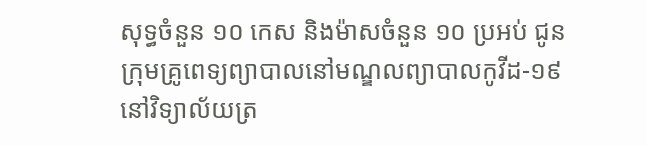សុទ្ធចំនួន ១០ កេស និងម៉ាសចំនួន ១០ ប្រអប់ ជូនក្រុមគ្រូពេទ្យព្យាបាលនៅមណ្ឌលព្យាបាលកូវីដ-១៩ នៅវិទ្យាល័យត្រ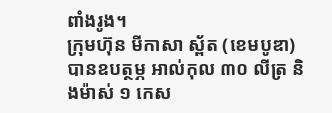ពាំងរូង។
ក្រុមហ៊ុន មីកាសា ស្ព័ត (ខេមបូឌា) បានឧបត្ថម្ភ អាល់កុល ៣០ លីត្រ និងម៉ាស់ ១ កេស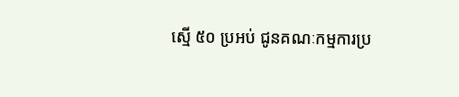ស្មើ ៥០ ប្រអប់ ជូនគណៈកម្មការប្រ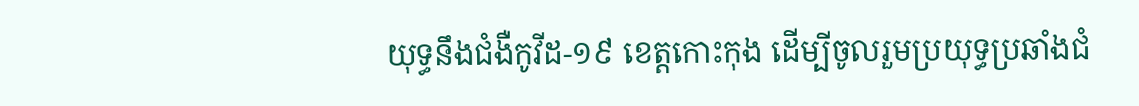យុទ្ធនឹងជំងឺកូវីដ-១៩ ខេត្តកោះកុង ដើម្បីចូលរួមប្រយុទ្ធប្រឆាំងជំ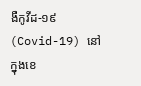ងឺកូវីដ-១៩ (Covid-19) នៅក្នុងខេ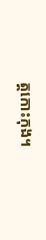ត្តកោះកុង។